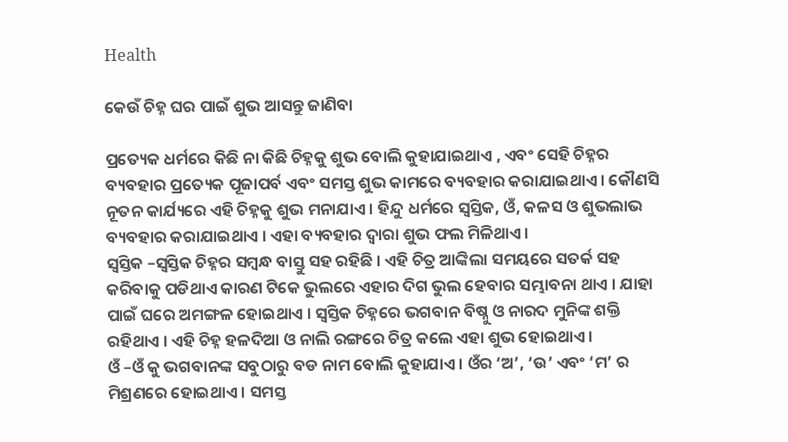Health

କେଉଁ ଚିହ୍ନ ଘର ପାଇଁ ଶୁଭ ଆସନ୍ତୁ ଜାଣିବା

ପ୍ରତ୍ୟେକ ଧର୍ମରେ କିଛି ନା କିଛି ଚିହ୍ନକୁ ଶୁଭ ବୋଲି କୁହାଯାଇଥାଏ , ଏବଂ ସେହି ଚିହ୍ନର ବ୍ୟବହାର ପ୍ରତ୍ୟେକ ପୂଜାପର୍ବ ଏବଂ ସମସ୍ତ ଶୁଭ କାମରେ ବ୍ୟବହାର କରାଯାଇଥାଏ । କୌଣସି ନୂତନ କାର୍ଯ୍ୟରେ ଏହି ଚିହ୍ନକୁ ଶୁଭ ମନାଯାଏ । ହିନ୍ଦୁ ଧର୍ମରେ ସ୍ୱସ୍ତିକ, ଓଁ, କଳସ ଓ ଶୁଭଲାଭ ବ୍ୟବହାର କରାଯାଇଥାଏ । ଏହା ବ୍ୟବହାର ଦ୍ୱାରା ଶୁଭ ଫଲ ମିଳିଥାଏ ।
ସ୍ୱସ୍ତିକ –ସ୍ୱସ୍ତିକ ଚିହ୍ନର ସମ୍ବନ୍ଧ ବାସ୍ତୁ ସହ ରହିଛି । ଏହି ଚିତ୍ର ଆଙ୍କିଲା ସମୟରେ ସତର୍କ ସହ କରିବାକୁ ପଡିଥାଏ କାରଣ ଟିକେ ଭୁଲରେ ଏହାର ଦିଗ ଭୁଲ ହେବାର ସମ୍ଭାବନା ଥାଏ । ଯାହା ପାଇଁ ଘରେ ଅମଙ୍ଗଳ ହୋଇଥାଏ । ସ୍ୱସ୍ତିକ ଚିହ୍ନରେ ଭଗବାନ ବିଷ୍ନୁ ଓ ନାରଦ ମୁନିଙ୍କ ଶକ୍ତି ରହିଥାଏ । ଏହି ଚିହ୍ନ ହଳଦିଆ ଓ ନାଲି ରଙ୍ଗରେ ଚିତ୍ର କଲେ ଏହା ଶୁଭ ହୋଇଥାଏ ।
ଓଁ –ଓଁ କୁ ଭଗବାନଙ୍କ ସବୁଠାରୁ ବଡ ନାମ ବୋଲି କୁହାଯାଏ । ଓଁର ‘ଅ’, ‘ଉ’ ଏବଂ ‘ମ’ ର ମିଶ୍ରଣରେ ହୋଇଥାଏ । ସମସ୍ତ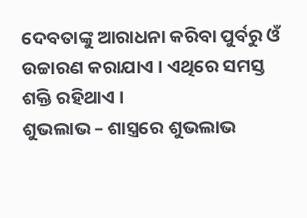ଦେବତାଙ୍କୁ ଆରାଧନା କରିବା ପୁର୍ବରୁ ଓଁ ଉଚ୍ଚାରଣ କରାଯାଏ । ଏଥିରେ ସମସ୍ତ ଶକ୍ତି ରହିଥାଏ ।
ଶୁଭଲାଭ – ଶାସ୍ତ୍ରରେ ଶୁଭଲାଭ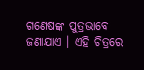ଗଣେଷଙ୍କ ପୁତ୍ରଭାବେ ଜଣାଯାଏ । ଏହି ଚିତ୍ରରେ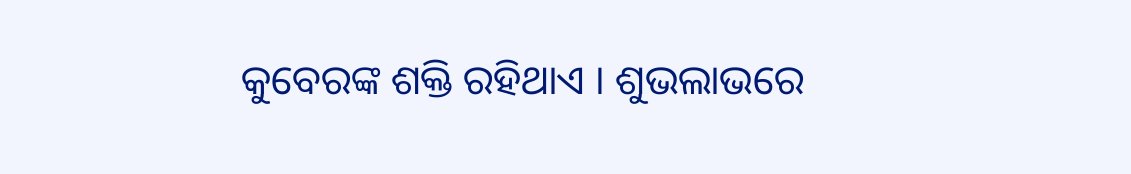କୁବେରଙ୍କ ଶକ୍ତି ରହିଥାଏ । ଶୁଭଲାଭରେ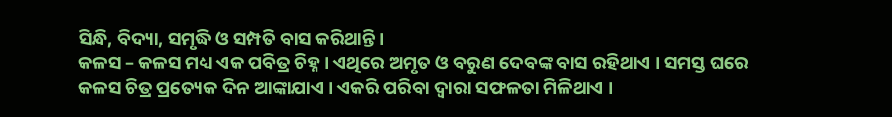ସିନ୍ଧି, ବିଦ୍ୟା, ସମୃଦ୍ଧି ଓ ସମ୍ପତି ବାସ କରିଥାନ୍ତି ।
କଳସ – କଳସ ମଧ୍ୟ ଏକ ପବିତ୍ର ଚିହ୍ନ । ଏଥିରେ ଅମୃତ ଓ ବରୁଣ ଦେବଙ୍କ ବାସ ରହିଥାଏ । ସମସ୍ତ ଘରେ କଳସ ଚିତ୍ର ପ୍ରତ୍ୟେକ ଦିନ ଆଙ୍କାଯାଏ । ଏକରି ପରିବା ଦ୍ୱାରା ସଫଳତା ମିଳିଥାଏ ।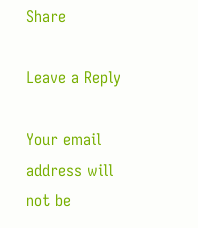Share

Leave a Reply

Your email address will not be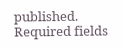published. Required fields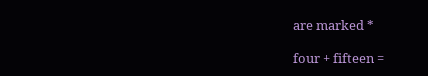are marked *

four + fifteen =